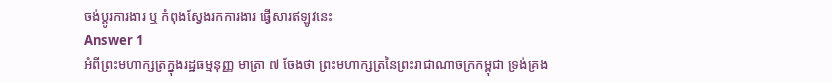ចង់ប្តូរការងារ ឬ កំពុងស្វែងរកការងារ ផ្វើសារឥឡូវនេះ
Answer 1
អំពីព្រះមហាក្សត្រក្នុងរដ្ឋធម្មនុញ្ញ មាត្រា ៧ ចែងថា ព្រះមហាក្សត្រនៃព្រះរាជាណាចក្រកម្ពុជា ទ្រង់គ្រង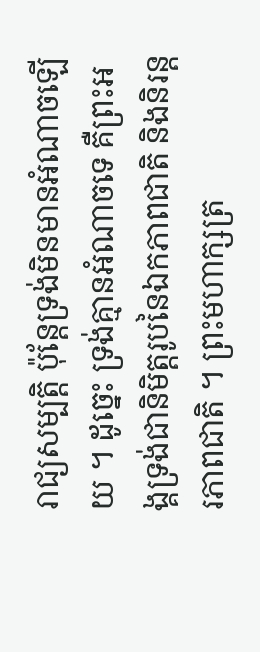រាជ្យសម្បត្តិ ប៉ុន្តែទ្រង់មិនមានអំណាចឡើយ ។ ដូច្នេះ ទ្រង់គ្មានអំណាចទេ គឺព្រះអង្គទ្រង់ជានិមិត្តរូបនៃឯកភាពជាតិ និងនិរន្តរភាពជាតិ ។ ព្រះមហាក្សត្រ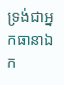ទ្រង់ជាអ្នកធានាឯក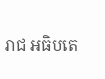រាជ អធិបតេ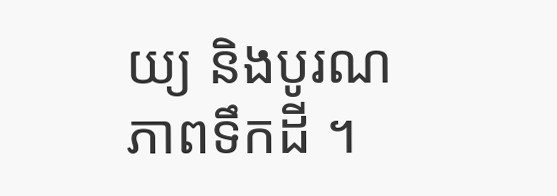យ្យ និងបូរណភាពទឹកដី ។